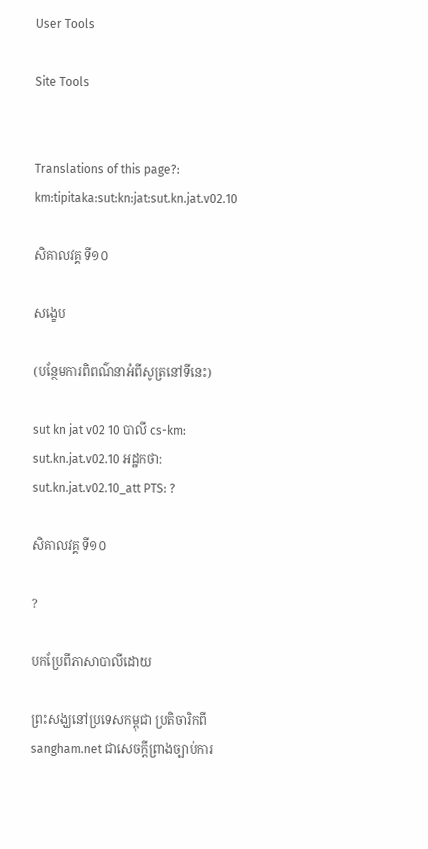User Tools

Site Tools


Translations of this page?:
km:tipitaka:sut:kn:jat:sut.kn.jat.v02.10

សិគាលវគ្គ ទី១០

សង្ខេប

(បន្ថែមការពិពណ៌នាអំពីសូត្រនៅទីនេះ)

sut kn jat v02 10 បាលី cs-km: sut.kn.jat.v02.10 អដ្ឋកថា: sut.kn.jat.v02.10_att PTS: ?

សិគាលវគ្គ ទី១០

?

បកប្រែពីភាសាបាលីដោយ

ព្រះសង្ឃនៅប្រទេសកម្ពុជា ប្រតិចារិកពី sangham.net ជាសេចក្តីព្រាងច្បាប់ការ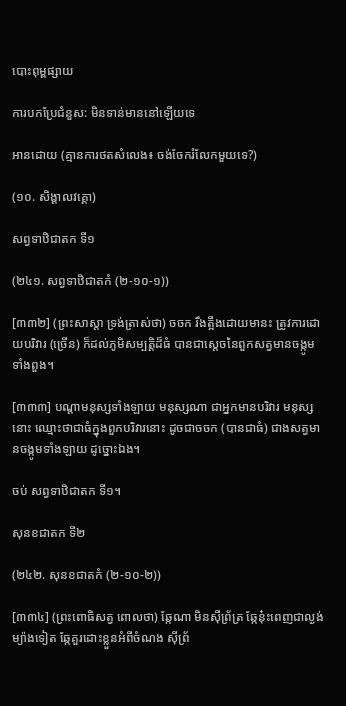បោះពុម្ពផ្សាយ

ការបកប្រែជំនួស: មិនទាន់មាននៅឡើយទេ

អានដោយ (គ្មានការថតសំលេង៖ ចង់ចែករំលែកមួយទេ?)

(១០. សិង្គាលវគ្គោ)

សព្វទាឋិជាតក ទី១

(២៤១. សព្វទាឋិជាតកំ (២-១០-១))

[៣៣២] (ព្រះសាស្តា ទ្រង់ត្រាស់ថា) ចចក រឹងត្អឹងដោយមានះ ត្រូវការដោយបរិវារ (ច្រើន) ក៏ដល់ភូមិសម្បត្តិដ៏ធំ បានជាសេ្ដចនៃពួកសត្វមានចង្កូមទាំងពួង។

[៣៣៣] បណ្ដាមនុស្សទាំងឡាយ មនុស្សណា ជាអ្នកមានបរិវារ មនុស្សនោះ ឈ្មោះថាជាធំក្នុងពួកបរិវារនោះ ដូចជាចចក (បានជាធំ) ជាងសត្វមានចង្កូមទាំងឡាយ ដូច្នោះឯង។

ចប់ សព្វទាឋិជាតក ទី១។

សុនខជាតក ទី២

(២៤២. សុនខជាតកំ (២-១០-២))

[៣៣៤] (ព្រះពោធិសត្វ ពោលថា) ឆ្កែណា មិនស៊ីព្រ័ត្រ ឆ្កែនុ៎ះពេញជាល្ងង់ ម្យ៉ាងទៀត ឆ្កែគួរដោះខ្លួនអំពីចំណង ស៊ីព្រ័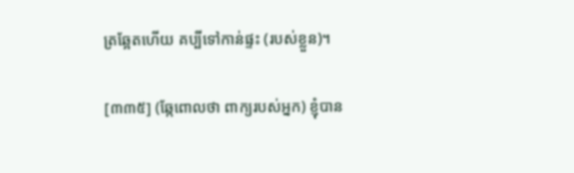ត្រឆ្អែតហើយ គប្បីទៅកាន់ផ្ទះ (របស់ខ្លួន)។

[៣៣៥] (ឆ្កែពោលថា ពាក្យរបស់អ្នក) ខ្ញុំបាន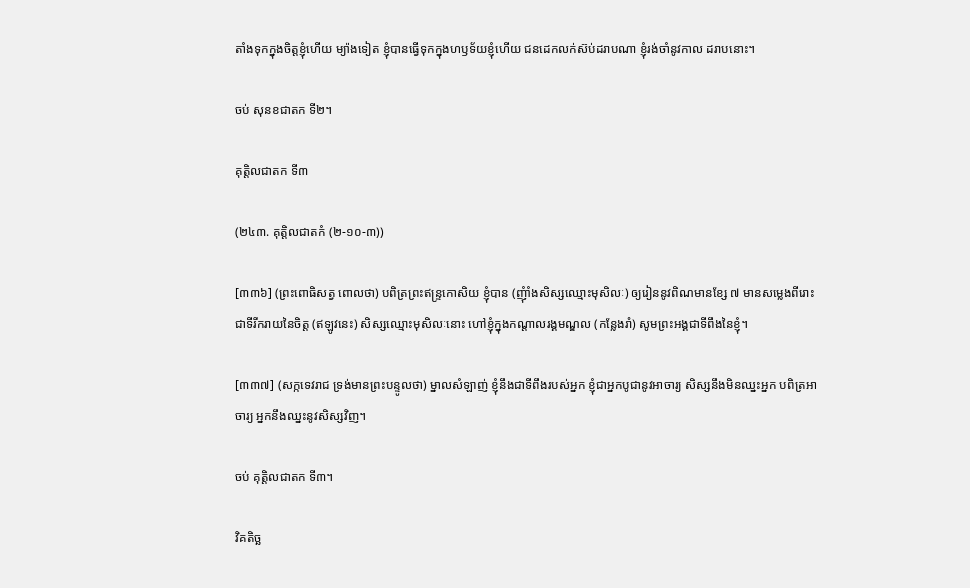តាំងទុកក្នុងចិត្តខ្ញុំហើយ ម្យ៉ាងទៀត ខ្ញុំបានធ្វើទុកក្នុងហឫទ័យខ្ញុំហើយ ជនដេកលក់ស៊ប់ដរាបណា ខ្ញុំរង់ចាំនូវកាល ដរាបនោះ។

ចប់ សុនខជាតក ទី២។

គុត្តិលជាតក ទី៣

(២៤៣. គុត្តិលជាតកំ (២-១០-៣))

[៣៣៦] (ព្រះពោធិសត្វ ពោលថា) បពិត្រព្រះឥន្រ្ទកោសិយ ខ្ញុំបាន (ញុំាំងសិស្សឈ្មោះមុសិលៈ) ឲ្យរៀននូវពិណមានខ្សែ ៧ មានសម្លេងពីរោះ ជាទីរីករាយនៃចិត្ត (ឥឡូវនេះ) សិស្សឈ្មោះមុសិលៈនោះ ហៅខ្ញុំក្នុងកណ្ដាលរង្គមណ្ឌល (កន្លែងរាំ) សូមព្រះអង្គជាទីពឹងនៃខ្ញុំ។

[៣៣៧] (សក្កទេវរាជ ទ្រង់មានព្រះបន្ទូលថា) ម្នាលសំឡាញ់ ខ្ញុំនឹងជាទីពឹងរបស់អ្នក ខ្ញុំជាអ្នកបូជានូវអាចារ្យ សិស្សនឹងមិនឈ្នះអ្នក បពិត្រអាចារ្យ អ្នកនឹងឈ្នះនូវសិស្សវិញ។

ចប់ គុត្តិលជាតក ទី៣។

វិគតិច្ឆ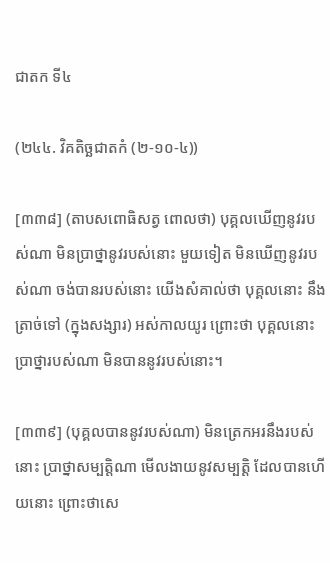ជាតក ទី៤

(២៤៤. វិគតិច្ឆជាតកំ (២-១០-៤))

[៣៣៨] (តាបសពោធិសត្វ ពោលថា) បុគ្គលឃើញនូវរបស់ណា មិនប្រាថ្នានូវរបស់នោះ មួយទៀត មិនឃើញនូវរបស់ណា ចង់បានរបស់នោះ យើងសំគាល់ថា បុគ្គលនោះ នឹងត្រាច់ទៅ (ក្នុងសង្សារ) អស់កាលយូរ ព្រោះថា បុគ្គលនោះប្រាថ្នារបស់ណា មិនបាននូវរបស់នោះ។

[៣៣៩] (បុគ្គលបាននូវរបស់ណា) មិនត្រេកអរនឹងរបស់នោះ ប្រាថ្នាសម្បត្តិណា មើលងាយនូវសម្បត្តិ ដែលបានហើយនោះ ព្រោះថាសេ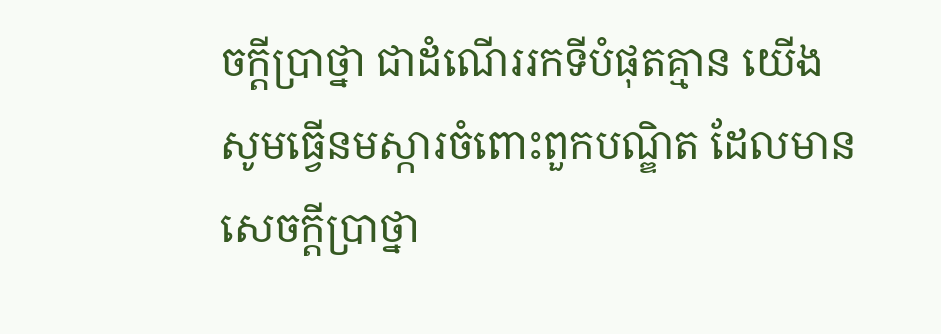ចក្ដីប្រាថ្នា ជាដំណើររកទីបំផុតគ្មាន យើងសូមធ្វើនមស្ការចំពោះពួកបណ្ឌិត ដែលមានសេចក្ដីប្រាថ្នា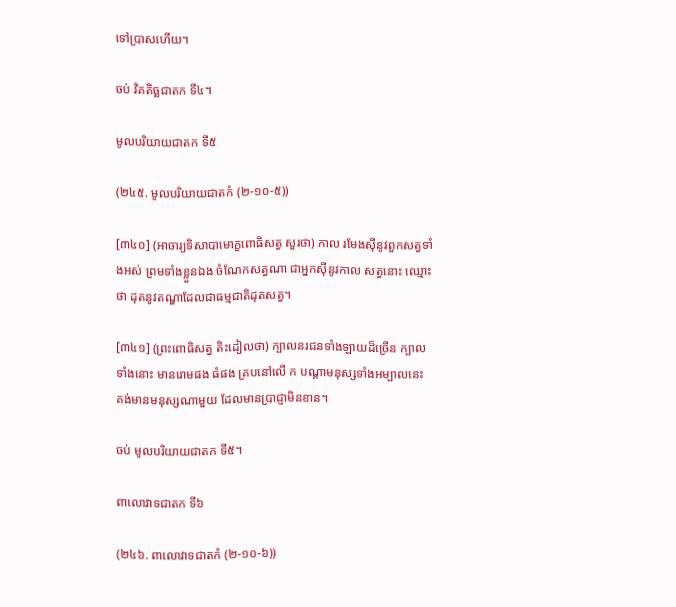ទៅប្រាសហើយ។

ចប់ វិគតិច្ឆជាតក ទី៤។

មូលបរិយាយជាតក ទី៥

(២៤៥. មូលបរិយាយជាតកំ (២-១០-៥))

[៣៤០] (អាចារ្យទិសាបាមោក្ខពោធិសត្វ សួរថា) កាល រមែងស៊ីនូវពួកសត្វទាំងអស់ ព្រមទាំងខ្លួនឯង ចំណែកសត្វណា ជាអ្នកស៊ីនូវកាល សត្វនោះ ឈ្មោះថា ដុតនូវតណ្ហាដែលជាធម្មជាតិដុតសត្វ។

[៣៤១] (ព្រះពោធិសត្វ តិះដៀលថា) ក្បាលនរជនទាំងឡាយដ៏ច្រើន ក្បាលទាំងនោះ មានរោមផង ធំផង គ្របនៅលើ ក បណ្តាមនុស្សទាំងអម្បាលនេះ គង់មានមនុស្សណាមួយ ដែលមានប្រាជ្ញាមិនខាន។

ចប់ មូលបរិយាយជាតក ទី៥។

ពាលោវាទជាតក ទី៦

(២៤៦. ពាលោវាទជាតកំ (២-១០-៦))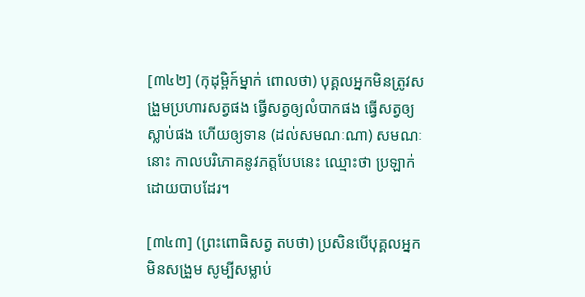[៣៤២] (កុដុម្ពិក៍ម្នាក់ ពោលថា) បុគ្គលអ្នកមិនត្រូវសង្រួមប្រហារសត្វផង ធ្វើសត្វឲ្យលំបាកផង ធ្វើសត្វឲ្យស្លាប់ផង ហើយឲ្យទាន (ដល់សមណៈណា) សមណៈនោះ កាលបរិភោគនូវភត្តបែបនេះ ឈ្មោះថា ប្រឡាក់ដោយបាបដែរ។

[៣៤៣] (ព្រះពោធិសត្វ តបថា) ប្រសិនបើបុគ្គលអ្នកមិនសង្រួម សូម្បីសម្លាប់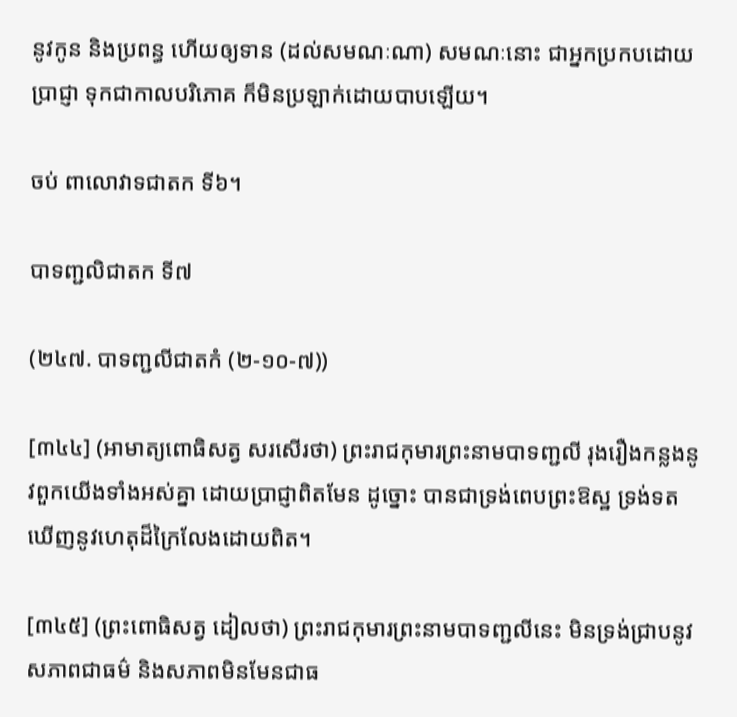នូវកូន និងប្រពន្ធ ហើយឲ្យទាន (ដល់សមណៈណា) សមណៈនោះ ជាអ្នកប្រកបដោយប្រាជ្ញា ទុកជាកាលបរិភោគ ក៏មិនប្រឡាក់ដោយបាបឡើយ។

ចប់ ពាលោវាទជាតក ទី៦។

បាទញ្ជលិជាតក ទី៧

(២៤៧. បាទញ្ជលីជាតកំ (២-១០-៧))

[៣៤៤] (អាមាត្យពោធិសត្វ សរសើរថា) ព្រះរាជកុមារព្រះនាមបាទញ្ជលី រុងរឿងកន្លងនូវពួកយើងទាំងអស់គ្នា ដោយប្រាជ្ញាពិតមែន ដូច្នោះ បានជាទ្រង់ពេបព្រះឱស្ឋ ទ្រង់ទតឃើញនូវហេតុដ៏ក្រៃលែងដោយពិត។

[៣៤៥] (ព្រះពោធិសត្វ ដៀលថា) ព្រះរាជកុមារព្រះនាមបាទញ្ជលីនេះ មិនទ្រង់ជា្របនូវសភាពជាធម៌ និងសភាពមិនមែនជាធ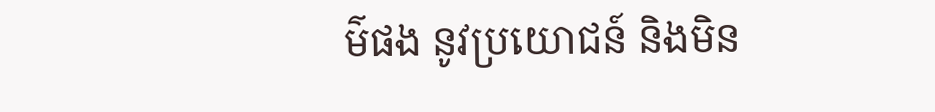ម៌ផង នូវប្រយោជន៍ និងមិន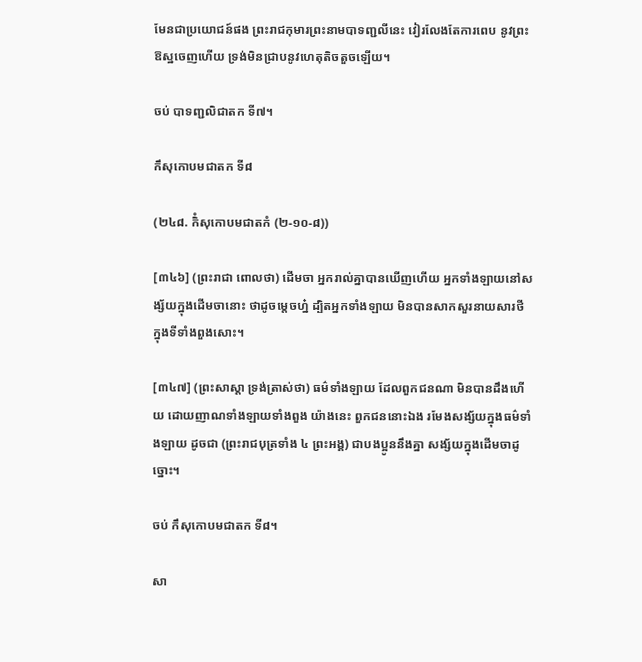មែនជាប្រយោជន៍ផង ព្រះរាជកុមារព្រះនាមបាទញ្ជលីនេះ វៀរលែងតែការពេប នូវព្រះឱស្ឋចេញហើយ ទ្រង់មិនជ្រាបនូវហេតុតិចតួចឡើយ។

ចប់ បាទញ្ជលិជាតក ទី៧។

កឹសុកោបមជាតក ទី៨

(២៤៨. កិំសុកោបមជាតកំ (២-១០-៨))

[៣៤៦] (ព្រះរាជា ពោលថា) ដើមចា អ្នករាល់គ្នាបានឃើញហើយ អ្នកទាំងឡាយនៅសង្ស័យក្នុងដើមចានោះ ថាដូចម្ដេចហ្ន៎ ដ្បិតអ្នកទាំងឡាយ មិនបានសាកសួរនាយសារថី ក្នុងទីទាំងពួងសោះ។

[៣៤៧] (ព្រះសាស្ដា ទ្រង់ត្រាស់ថា) ធម៌ទាំងឡាយ ដែលពួកជនណា មិនបានដឹងហើយ ដោយញាណទាំងឡាយទាំងពួង យ៉ាងនេះ ពួកជននោះឯង រមែងសង្ស័យក្នុងធម៌ទាំងឡាយ ដូចជា (ព្រះរាជបុត្រទាំង ៤ ព្រះអង្គ) ជាបងប្អូននឹងគ្នា សង្ស័យក្នុងដើមចាដូច្នោះ។

ចប់ កឹសុកោបមជាតក ទី៨។

សា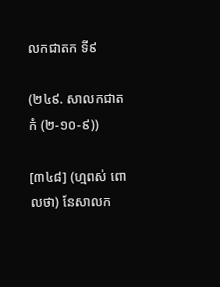លកជាតក ទី៩

(២៤៩. សាលកជាតកំ (២-១០-៩))

[៣៤៨] (ហ្មពស់ ពោលថា) នែសាលក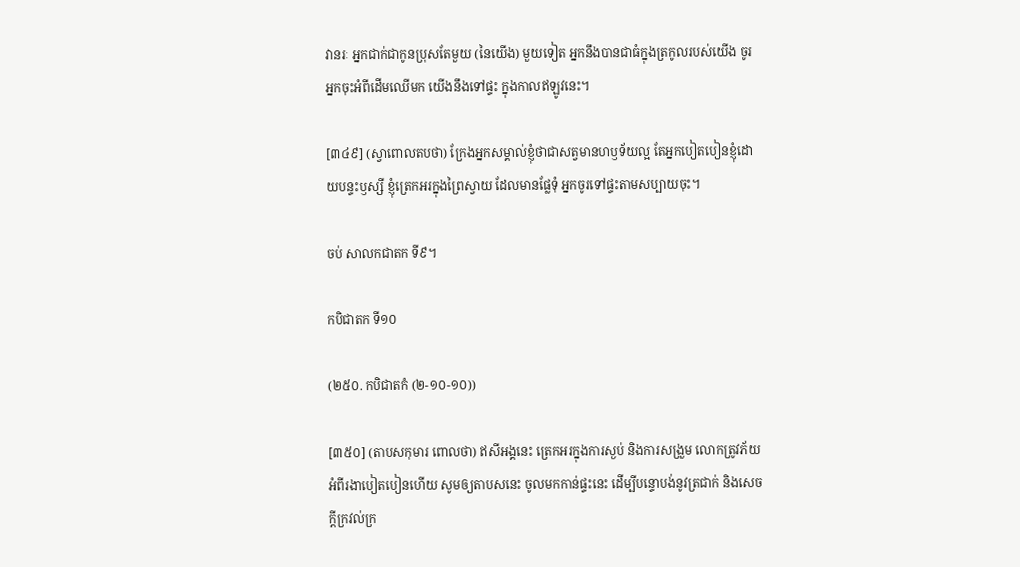វានរៈ អ្នកជាក់ជាកូនប្រុសតែមួយ (នៃយើង) មួយទៀត អ្នកនឹងបានជាធំក្នុងត្រកូលរបស់យើង ចូរអ្នកចុះអំពីដើមឈើមក យើងនឹងទៅផ្ទះ ក្នុងកាលឥឡូវនេះ។

[៣៤៩] (ស្វាពោលតបថា) ក្រែងអ្នកសម្គាល់ខ្ញុំថាជាសត្វមានហឫទ័យល្អ តែអ្នកបៀតបៀនខ្ញុំដោយបន្ទះឫស្សី ខ្ញុំត្រេកអរក្នុងព្រៃស្វាយ ដែលមានផ្លែទុំ អ្នកចូរទៅផ្ទះតាមសប្បាយចុះ។

ចប់ សាលកជាតក ទី៩។

កបិជាតក ទី១០

(២៥០. កបិជាតកំ (២-១០-១០))

[៣៥០] (តាបសកុមារ ពោលថា) ឥសីអង្គនេះ ត្រេកអរក្នុងការស្ងប់ និងការសង្រួម លោកត្រូវភ័យអំពីរងាបៀតបៀនហើយ សូមឲ្យតាបសនេះ ចូលមកកាន់ផ្ទះនេះ ដើម្បីបន្ទោបង់នូវត្រជាក់ និងសេចក្ដីក្រវល់ក្រ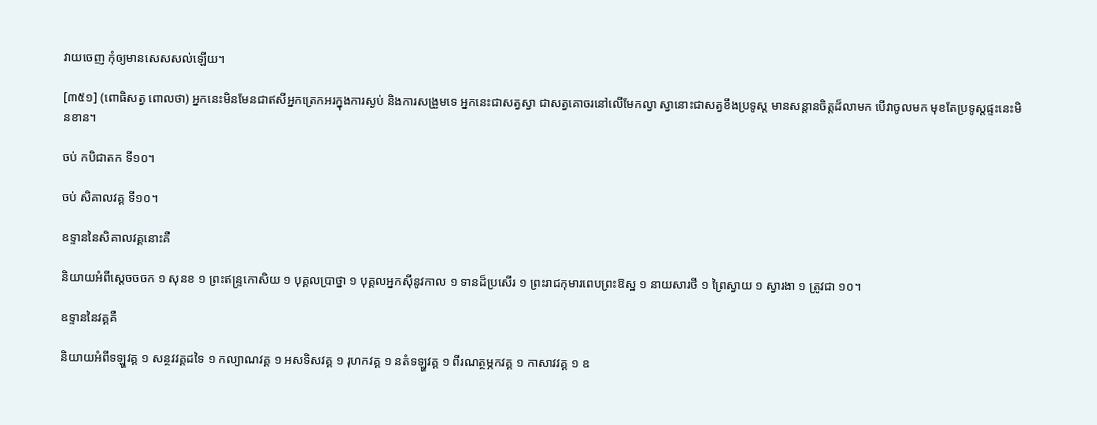វាយចេញ កុំឲ្យមានសេសសល់ឡើយ។

[៣៥១] (ពោធិសត្វ ពោលថា) អ្នកនេះមិនមែនជាឥសីអ្នកត្រេកអរក្នុងការស្ងប់ និងការសង្រួមទេ អ្នកនេះជាសត្វស្វា ជាសត្វគោចរនៅលើមែកល្វា ស្វានោះជាសត្វខឹងប្រទូស្ត មានសន្ដានចិត្តដ៏លាមក បើវាចូលមក មុខតែប្រទូស្តផ្ទះនេះមិនខាន។

ចប់ កបិជាតក ទី១០។

ចប់ សិគាលវគ្គ ទី១០។

ឧទ្ទាននៃសិគាលវគ្គនោះគឺ

និយាយអំពីសេ្ដចចចក ១ សុនខ ១ ព្រះឥន្រ្ទកោសិយ ១ បុគ្គលប្រាថ្នា ១ បុគ្គលអ្នកស៊ីនូវកាល ១ ទានដ៏ប្រសើរ ១ ព្រះរាជកុមារពេបព្រះឱស្ឋ ១ នាយសារថី ១ ព្រៃស្វាយ ១ ស្វារងា ១ ត្រូវជា ១០។

ឧទ្ទាននៃវគ្គគឺ

និយាយអំពីទឡ្ហវគ្គ ១ សន្ថវវគ្គដទៃ ១ កល្យាណវគ្គ ១ អសទិសវគ្គ ១ រុហកវគ្គ ១ នតំទឡ្ហវគ្គ ១ ពីរណត្ថម្ភកវគ្គ ១ កាសាវវគ្គ ១ ឧ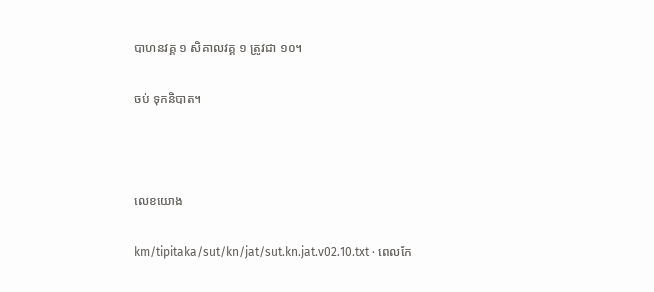បាហនវគ្គ ១ សិគាលវគ្គ ១ ត្រូវជា ១០។

ចប់ ទុកនិបាត។



លេខយោង

km/tipitaka/sut/kn/jat/sut.kn.jat.v02.10.txt · ពេលកែ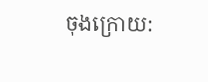ចុងក្រោយ: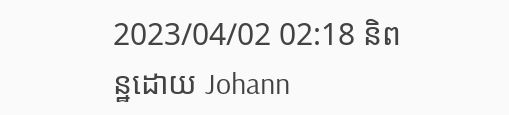2023/04/02 02:18 និពន្ឋដោយ Johann